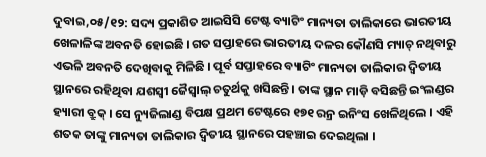ଦୁବାଇ,୦୫/୧୨: ସଦ୍ୟ ପ୍ରକାଶିତ ଆଇସିସି ଟେଷ୍ଟ ବ୍ୟାଟିଂ ମାନ୍ୟତା ତାଲିକାରେ ଭାରତୀୟ ଖେଳାଳିଙ୍କ ଅବନତି ହୋଇଛି । ଗତ ସପ୍ତାହରେ ଭାରତୀୟ ଦଳର କୌଣସି ମ୍ୟାଚ୍ ନଥିବାରୁ ଏଭଳି ଅବନତି ଦେଖିବାକୁ ମିଳିଛି । ପୂର୍ବ ସପ୍ତାହରେ ବ୍ୟାଟିଂ ମାନ୍ୟତା ତାଲିକାର ଦ୍ୱିତୀୟ ସ୍ଥାନରେ ରହିଥିବା ଯଶସ୍ୱୀ ଜୈସ୍ୱାଲ୍ ଚତୁର୍ଥକୁ ଖସିଛନ୍ତି । ତାଙ୍କ ସ୍ଥାନ ମାଡ଼ି ବସିଛନ୍ତି ଇଂଲଣ୍ଡର ହ୍ୟାରୀ ବ୍ରୁକ୍ । ସେ ନ୍ୟୁଜିଲାଣ୍ଡ ବିପକ୍ଷ ପ୍ରଥମ ଟେଷ୍ଟରେ ୧୭୧ ରନ୍ର ଇନିଂସ ଖେଳିଥିଲେ । ଏହି ଶତକ ତାଙ୍କୁ ମାନ୍ୟତା ତାଲିକାର ଦ୍ୱିତୀୟ ସ୍ଥାନରେ ପହଞ୍ଚାଇ ଦେଇଥିଲା ।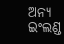ଅନ୍ୟ ଇଂଲଣ୍ଡ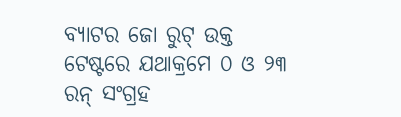ବ୍ୟାଟର ଜୋ ରୁଟ୍ ଉକ୍ତ ଟେଷ୍ଟରେ ଯଥାକ୍ରମେ ୦ ଓ ୨୩ ରନ୍ ସଂଗ୍ରହ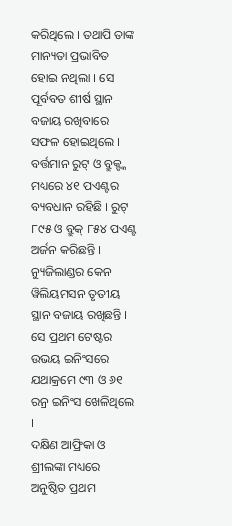କରିଥିଲେ । ତଥାପି ତାଙ୍କ ମାନ୍ୟତା ପ୍ରଭାବିତ ହୋଇ ନଥିଲା । ସେ ପୂର୍ବବତ ଶୀର୍ଷ ସ୍ଥାନ ବଜାୟ ରଖିବାରେ ସଫଳ ହୋଇଥିଲେ । ବର୍ତ୍ତମାନ ରୁଟ୍ ଓ ବ୍ରୁକ୍ଙ୍କ ମଧ୍ୟରେ ୪୧ ପଏଣ୍ଟର ବ୍ୟବଧାନ ରହିଛି । ରୁଟ୍ ୮୯୫ ଓ ବ୍ରୁକ୍ ୮୫୪ ପଏଣ୍ଟ ଅର୍ଜନ କରିଛନ୍ତି । ନ୍ୟୁଜିଲାଣ୍ଡର କେନ ୱିଲିୟମସନ ତୃତୀୟ ସ୍ଥାନ ବଜାୟ ରଖିଛନ୍ତି । ସେ ପ୍ରଥମ ଟେଷ୍ଟର ଉଭୟ ଇନିଂସରେ ଯଥାକ୍ରମେ ୯୩ ଓ ୬୧ ରନ୍ର ଇନିଂସ ଖେଳିଥିଲେ ।
ଦକ୍ଷିଣ ଆଫ୍ରିକା ଓ ଶ୍ରୀଲଙ୍କା ମଧ୍ୟରେ ଅନୁଷ୍ଠିତ ପ୍ରଥମ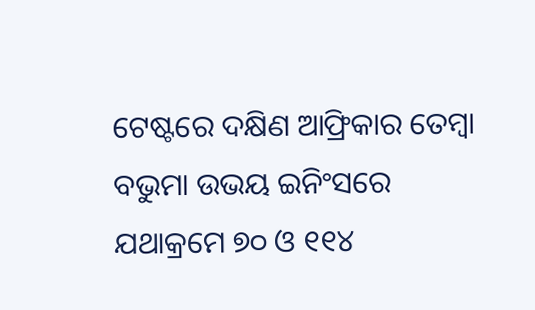ଟେଷ୍ଟରେ ଦକ୍ଷିଣ ଆଫ୍ରିକାର ତେମ୍ବା ବଭୁମା ଉଭୟ ଇନିଂସରେ ଯଥାକ୍ରମେ ୭୦ ଓ ୧୧୪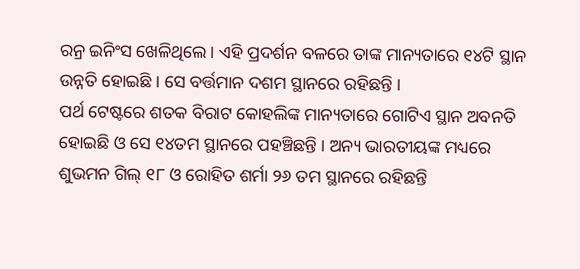ରନ୍ର ଇନିଂସ ଖେଳିଥିଲେ । ଏହି ପ୍ରଦର୍ଶନ ବଳରେ ତାଙ୍କ ମାନ୍ୟତାରେ ୧୪ଟି ସ୍ଥାନ ଉନ୍ନତି ହୋଇଛି । ସେ ବର୍ତ୍ତମାନ ଦଶମ ସ୍ଥାନରେ ରହିଛନ୍ତି ।
ପର୍ଥ ଟେଷ୍ଟରେ ଶତକ ବିରାଟ କୋହଲିଙ୍କ ମାନ୍ୟତାରେ ଗୋଟିଏ ସ୍ଥାନ ଅବନତି ହୋଇଛି ଓ ସେ ୧୪ତମ ସ୍ଥାନରେ ପହଞ୍ଚିଛନ୍ତି । ଅନ୍ୟ ଭାରତୀୟଙ୍କ ମଧ୍ୟରେ ଶୁଭମନ ଗିଲ୍ ୧୮ ଓ ରୋହିତ ଶର୍ମା ୨୬ ତମ ସ୍ଥାନରେ ରହିଛନ୍ତି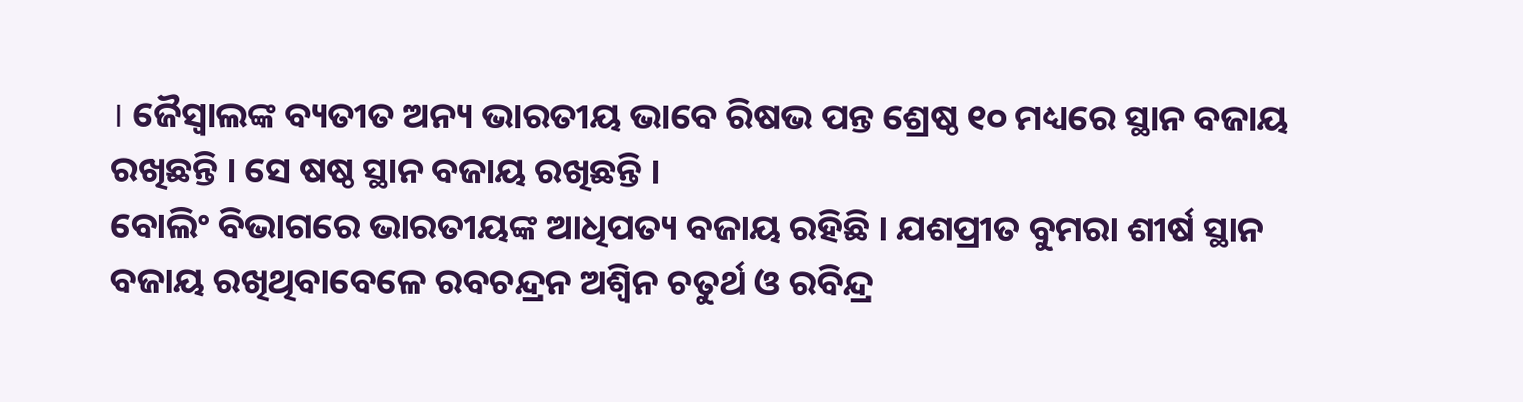। ଜୈସ୍ୱାଲଙ୍କ ବ୍ୟତୀତ ଅନ୍ୟ ଭାରତୀୟ ଭାବେ ରିଷଭ ପନ୍ତ ଶ୍ରେଷ୍ଠ ୧୦ ମଧ୍ୟରେ ସ୍ଥାନ ବଜାୟ ରଖିଛନ୍ତି । ସେ ଷଷ୍ଠ ସ୍ଥାନ ବଜାୟ ରଖିଛନ୍ତି ।
ବୋଲିଂ ବିଭାଗରେ ଭାରତୀୟଙ୍କ ଆଧିପତ୍ୟ ବଜାୟ ରହିଛି । ଯଶପ୍ରୀତ ବୁମରା ଶୀର୍ଷ ସ୍ଥାନ ବଜାୟ ରଖିଥିବାବେଳେ ରବଚନ୍ଦ୍ରନ ଅଶ୍ୱିନ ଚତୁର୍ଥ ଓ ରବିନ୍ଦ୍ର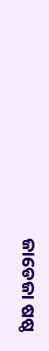ଜାଡେଜା ଷଷ୍ଠ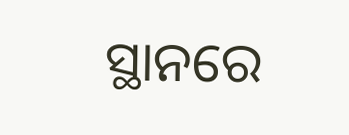ସ୍ଥାନରେ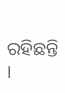ରହିଛନ୍ତି ।